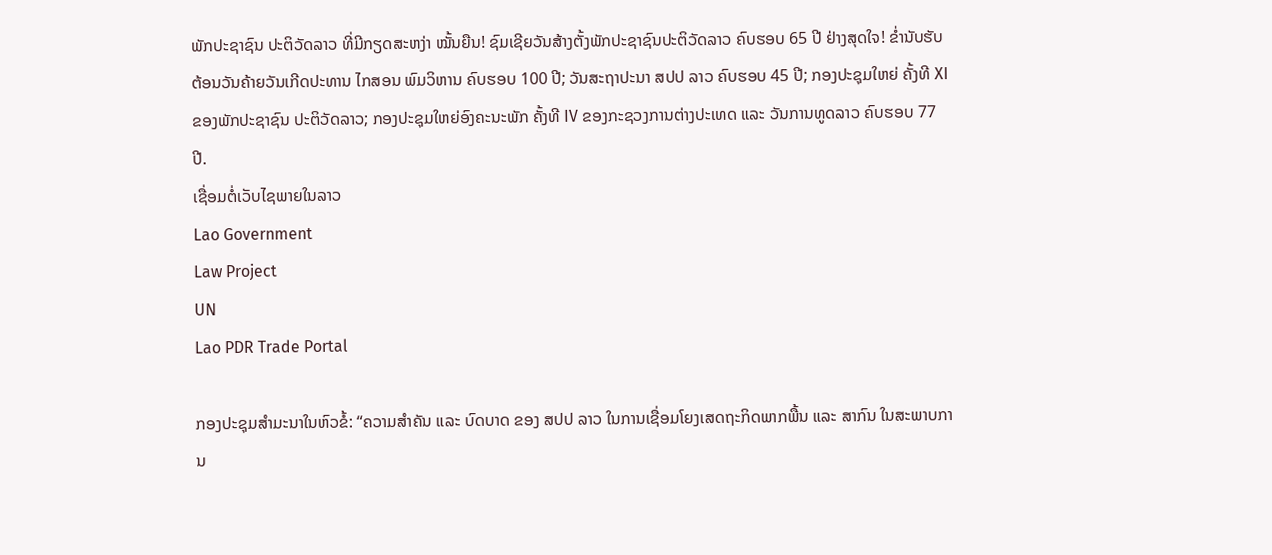ພັກປະຊາຊົນ ປະຕິວັດລາວ ທີ່ມີກຽດສະຫງ່າ ໝັ້ນຍືນ! ຊົມເຊີຍວັນສ້າງຕັ້ງພັກປະຊາຊົນປະຕິວັດລາວ ຄົບຮອບ 65 ປີ ຢ່າງສຸດໃຈ! ຂໍ່ານັບຮັບຕ້ອນວັນຄ້າຍວັນເກີດປະທານ ໄກສອນ ພົມວິຫານ ຄົບຮອບ 100 ປີ; ວັນສະຖາປະນາ ສປປ ລາວ ຄົບຮອບ 45 ປີ; ກອງປະຊຸມໃຫຍ່ ຄັ້ງທີ XI ຂອງພັກປະຊາຊົນ ປະຕິວັດລາວ; ກອງປະຊຸມໃຫຍ່ອົງຄະນະພັກ ຄັ້ງທີ IV ຂອງກະຊວງການຕ່າງປະເທດ ແລະ ວັນການທູດລາວ ຄົບຮອບ 77 ປີ.
ເຊື່ອມຕໍ່ເວັບໄຊພາຍໃນລາວ
Lao Government
Law Project
UN
Lao PDR Trade Portal

ກອງປະຊຸມສໍາມະນາໃນຫົວຂໍ້: “ຄວາມສໍາຄັນ ແລະ ບົດບາດ ຂອງ ສປປ ລາວ ໃນການເຊື່ອມໂຍງເສດຖະກິດພາກພື້ນ ແລະ ສາກົນ ໃນສະພາບການ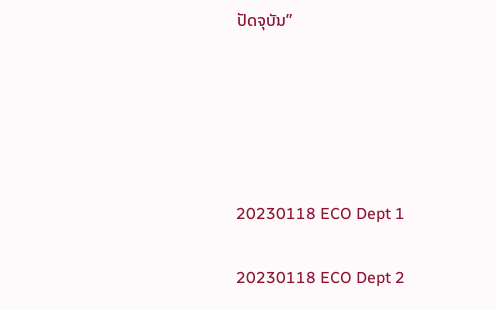ປັດຈຸບັນ”





20230118 ECO Dept 1

20230118 ECO Dept 2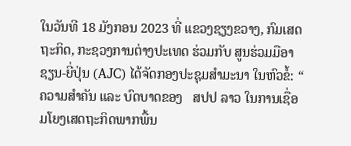ໃນວັນທີ 18 ມັງກອນ 2023 ທີ່ ແຂວງຊຽງຂວາງ, ກົມເສດຖະກິດ, ກະຊວງການຕ່າງປະເທດ ຮ່ວມກັບ ສູນຮ່ວມມືອາຊຽນ-ຍີ່ປຸ່ນ (AJC) ໄດ້ຈັດກອງປະຊຸມສໍາມະນາ ໃນຫົວຂໍ້: “ ຄວາມສໍາຄັນ ແລະ ບົດບາດຂອງ   ສປປ ລາວ ໃນການເຊື່ອມໂຍງເສດຖະກິດພາກພື້ນ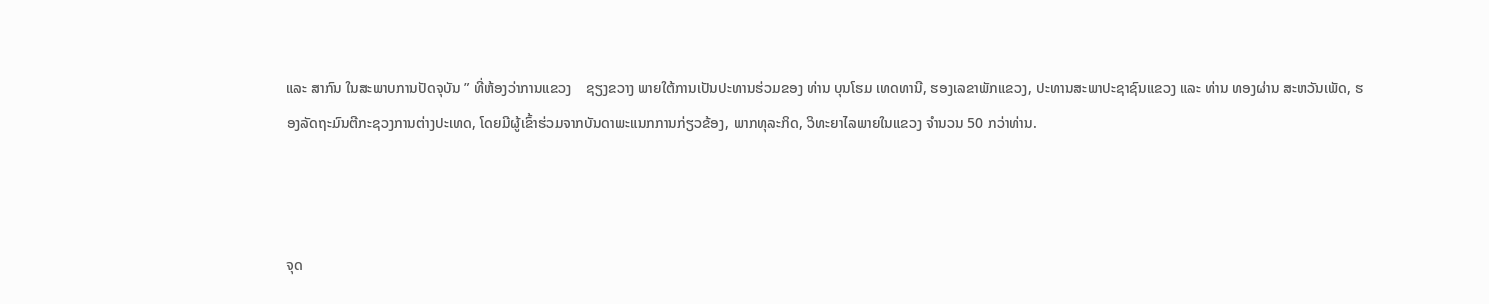ແລະ ສາກົນ ໃນສະພາບການປັດຈຸບັນ ” ທີ່ຫ້ອງວ່າການແຂວງ    ຊຽງຂວາງ ພາຍໃຕ້ການເປັນປະທານຮ່ວມຂອງ ທ່ານ ບຸນໂຮມ ເທດທານີ, ຮອງເລຂາພັກແຂວງ, ປະທານສະພາປະຊາຊົນແຂວງ ແລະ ທ່ານ ທອງຜ່ານ ສະຫວັນເພັດ, ຮອງລັດຖະມົນຕີກະຊວງການຕ່າງປະເທດ, ໂດຍມີຜູ້ເຂົ້າຮ່ວມຈາກບັນດາພະແນກການກ່ຽວຂ້ອງ, ພາກທຸລະກິດ, ວິທະຍາໄລພາຍໃນແຂວງ ຈໍານວນ 50 ກວ່າທ່ານ.



ຈຸດ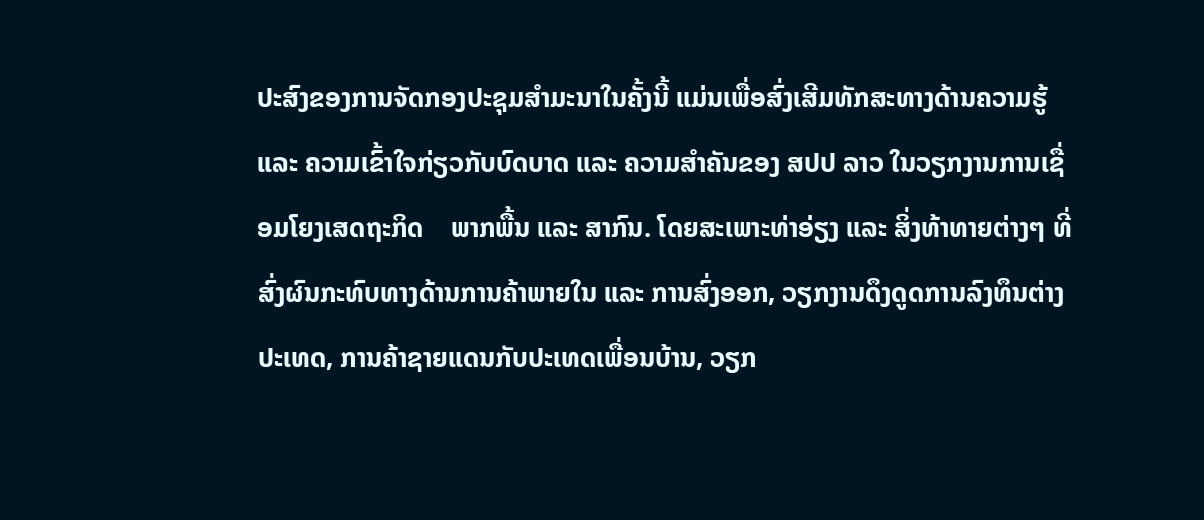ປະສົງຂອງການຈັດກອງປະຊຸມສໍາມະນາໃນຄັ້ງນີ້ ແມ່ນເພື່ອສົ່ງເສີມທັກສະທາງດ້ານຄວາມຮູ້ ແລະ ຄວາມເຂົ້າໃຈກ່ຽວກັບບົດບາດ ແລະ ຄວາມສຳຄັນຂອງ ສປປ ລາວ ໃນວຽກງານການເຊື່ອມໂຍງເສດຖະກິດ    ພາກພື້ນ ແລະ ສາກົນ. ໂດຍສະເພາະທ່າອ່ຽງ ແລະ ສິ່ງທ້າທາຍຕ່າງໆ ທີ່ສົ່ງຜົນກະທົບທາງດ້ານການຄ້າພາຍໃນ ແລະ ການສົ່ງອອກ, ວຽກງານດຶງດູດການລົງທຶນຕ່າງປະເທດ, ການຄ້າຊາຍແດນກັບປະເທດເພື່ອນບ້ານ, ວຽກ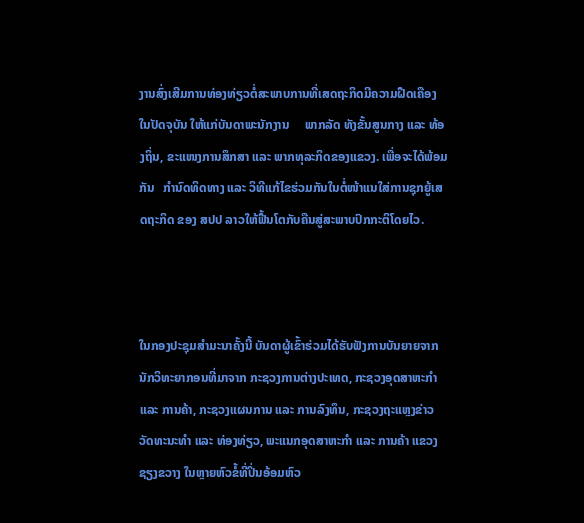ງານສົ່ງເສີມການທ່ອງທ່ຽວຕໍ່ສະພາບການທີ່ເສດຖະກິດມີຄວາມຝືດເຄືອງໃນປັດຈຸບັນ ໃຫ້ແກ່ບັນດາພະນັກງານ     ພາກລັດ ທັງຂັ້ນສູນກາງ ແລະ ທ້ອງຖິ່ນ, ຂະແໜງການສຶກສາ ແລະ ພາກທຸລະກິດຂອງແຂວງ. ເພື່ອຈະໄດ້ພ້ອມກັນ   ກໍານົດທິດທາງ ແລະ ວິທີແກ້ໄຂຮ່ວມກັນໃນຕໍ່ໜ້າແນໃສ່ການຊຸກຍູ້ເສດຖະກິດ ຂອງ ສປປ ລາວໃຫ້ຟື້ນໂຕກັບຄືນສູ່ສະພາບປົກກະຕິໂດຍໄວ.



ໃນກອງປະຊຸມສຳມະນາຄັ້ງນີ້ ບັນດາຜູ້ເຂົ້າຮ່ວມໄດ້ຮັບຟັງການບັນຍາຍຈາກນັກວິທະຍາກອນທີ່ມາຈາກ ກະຊວງການຕ່າງປະເທດ, ກະຊວງອຸດສາຫະກໍາ ແລະ ການຄ້າ, ກະຊວງແຜນການ ແລະ ການລົງທຶນ, ກະຊວງຖະແຫຼງຂ່າວ ວັດທະນະທໍາ ແລະ ທ່ອງທ່ຽວ, ພະແນກອຸດສາຫະກໍາ ແລະ ການຄ້າ ແຂວງຊຽງຂວາງ ໃນຫຼາຍຫົວຂໍ້ທີ່ປິ່ນອ້ອມຫົວ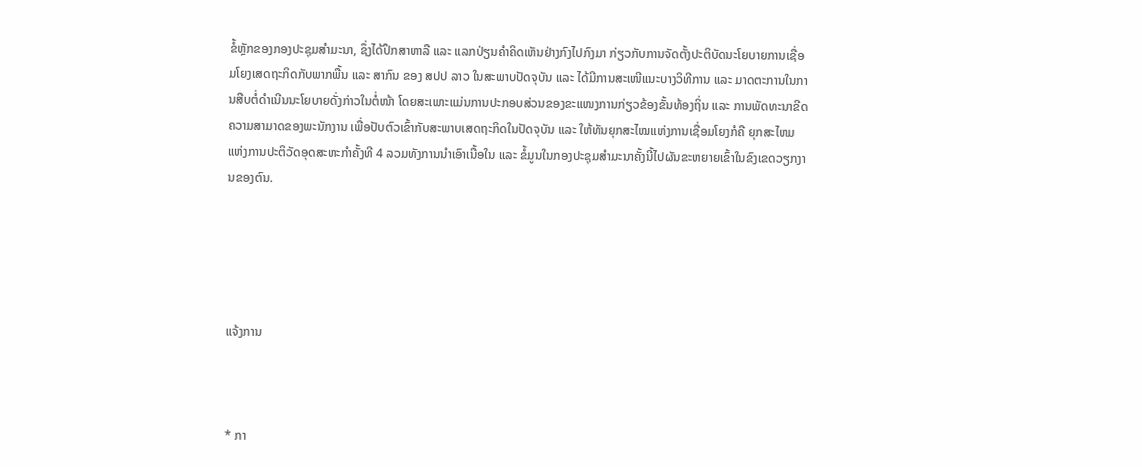ຂໍ້ຫຼັກຂອງກອງປະຊຸມສໍາມະນາ, ຊຶ່ງໄດ້ປຶກສາຫາລື ແລະ ແລກປ່ຽນຄໍາຄິດເຫັນຢ່າງກົງໄປກົງມາ ກ່ຽວກັບການຈັດຕັ້ງປະຕິບັດນະໂຍບາຍການເຊື່ອມໂຍງເສດຖະກິດກັບພາກພື້ນ ແລະ ສາກົນ ຂອງ ສປປ ລາວ ໃນສະພາບປັດຈຸບັນ ແລະ ໄດ້ມີການສະເໜີແນະບາງວິທີການ ແລະ ມາດຕະການໃນການສືບຕໍ່ດໍາເນີນນະໂຍບາຍດັ່ງກ່າວໃນຕໍ່ໜ້າ ໂດຍສະເພາະແມ່ນການປະກອບສ່ວນຂອງຂະແໜງການກ່ຽວຂ້ອງຂັ້ນທ້ອງຖິ່ນ ແລະ ການພັດທະນາຂີດຄວາມສາມາດຂອງພະນັກງານ ເພື່ອປັບຕົວເຂົ້າກັບສະພາບເສດຖະກິດໃນປັດຈຸບັນ ແລະ ໃຫ້ທັນຍຸກສະໄໝແຫ່ງການເຊື່ອມໂຍງກໍຄື ຍຸກສະໄຫມແຫ່ງການປະຕິວັດອຸດສະຫະກຳຄັ້ງທີ 4 ລວມທັງການນໍາເອົາເນື້ອໃນ ແລະ ຂໍ້ມູນໃນກອງປະຊຸມສໍາມະນາຄັ້ງນີ້ໄປຜັນຂະຫຍາຍເຂົ້າໃນຂົງເຂດວຽກງານຂອງຕົນ.





ແຈ້ງການ



* ກາ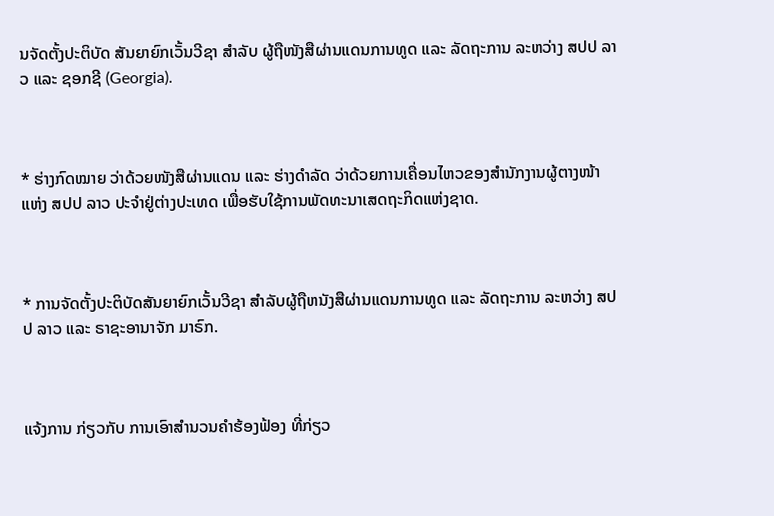ນຈັດຕັ້ງປະຕິບັດ ສັນຍາຍົກເວັ້ນວີຊາ ສໍາລັບ ຜູ້ຖືໜັງສືຜ່ານແດນການທູດ ແລະ ລັດຖະການ ລະຫວ່າງ ສປປ ລາວ ແລະ ຊອກຊີ (Georgia).



* ຮ່າງກົດໝາຍ ວ່າດ້ວຍໜັງສືຜ່ານແດນ ແລະ ຮ່າງດຳລັດ ວ່າດ້ວຍການເຄື່ອນໄຫວຂອງສຳນັກງານຜູ້ຕາງໜ້າ ແຫ່ງ ສປປ ລາວ ປະຈຳຢູ່ຕ່າງປະເທດ ເພື່ອຮັບໃຊ້ການພັດທະນາເສດຖະກິດແຫ່ງຊາດ.



* ການຈັດຕັ້ງປະຕິບັດສັນຍາຍົກເວັ້ນວີຊາ ສຳລັບຜູ້ຖືຫນັງສືຜ່ານແດນການທູດ ແລະ ລັດຖະການ ລະຫວ່າງ ສປປ ລາວ ແລະ ຣາຊະອານາຈັກ ມາຣົກ.



ແຈ້ງການ ກ່ຽວກັບ ການເອົາສຳນວນຄຳຮ້ອງຟ້ອງ ທີ່ກ່ຽວ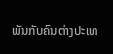ພັນກັບຄົນຕ່າງປະເທ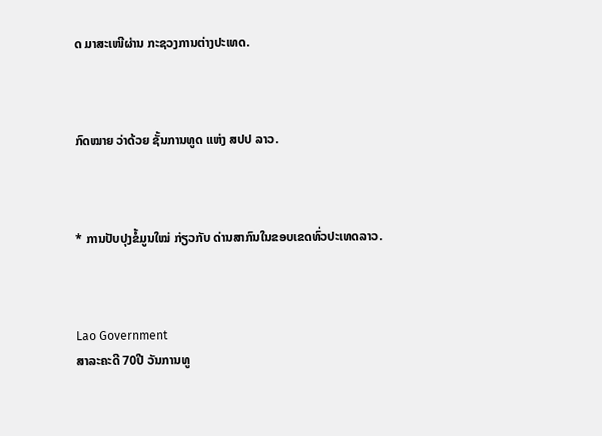ດ ມາສະເໜີຜ່ານ ກະຊວງການຕ່າງປະເທດ.



ກົດໝາຍ ວ່າດ້ວຍ ຊັ້ນການທູດ ແຫ່ງ ສປປ ລາວ.



* ການປັບປຸງຂໍ້ມູນໃໝ່ ກ່ຽວກັບ ດ່ານສາກົນໃນຂອບເຂດທົ່ວປະເທດລາວ.



Lao Government
ສາລະຄະດີ 70ປີ ວັນການທູ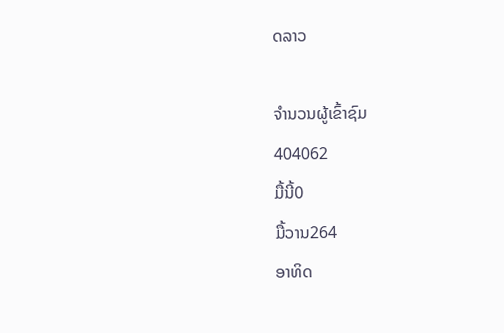ດລາວ

ຈຳນວນຜູ້ເຂົ້າຊົມ
404062
ມື້ນີ້0
ມື້ວານ264
ອາທິດ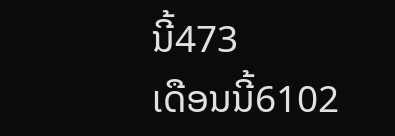ນີ້473
ເດືອນນີ້6102